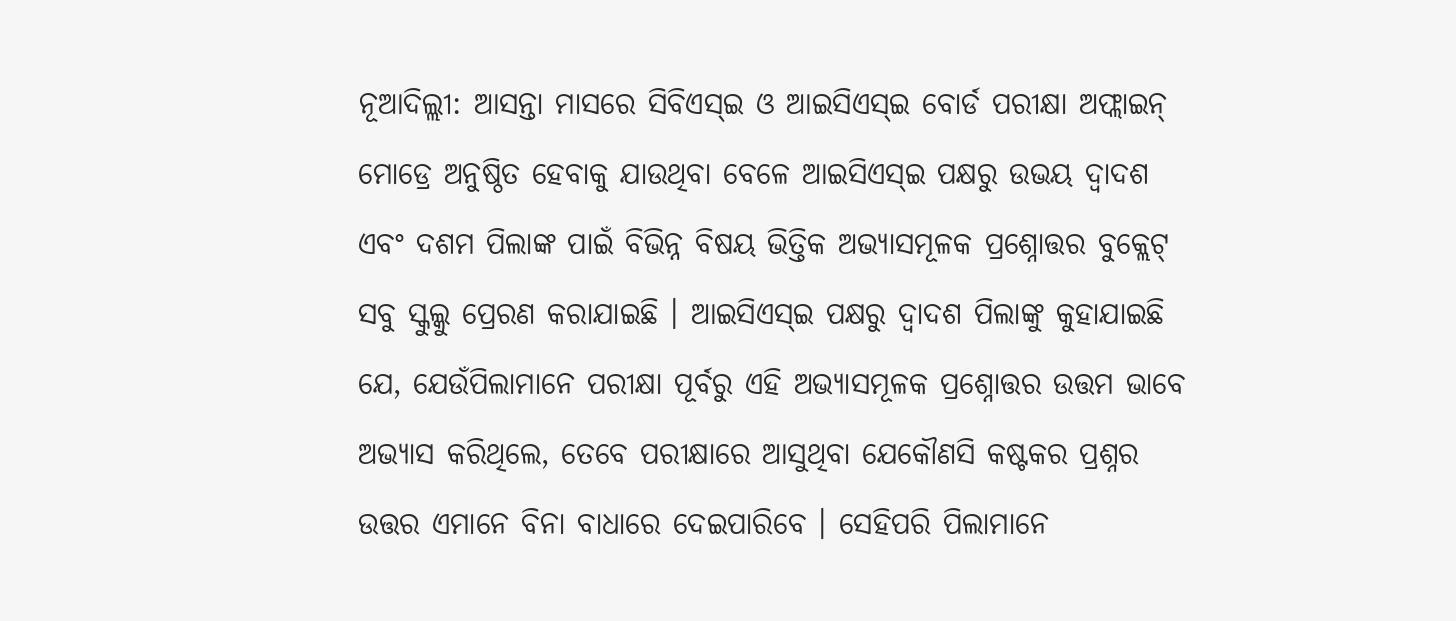ନୂଆଦିଲ୍ଲୀ: ଆସନ୍ତା ମାସରେ ସିବିଏସ୍ଇ ଓ ଆଇସିଏସ୍ଇ ବୋର୍ଡ ପରୀକ୍ଷା ଅଫ୍ଲାଇନ୍ ମୋଡ୍ରେ ଅନୁଷ୍ଠିତ ହେବାକୁ ଯାଉଥିବା ବେଳେ ଆଇସିଏସ୍ଇ ପକ୍ଷରୁ ଉଭୟ ଦ୍ୱାଦଶ ଏବଂ ଦଶମ ପିଲାଙ୍କ ପାଇଁ ବିଭିନ୍ନ ବିଷୟ ଭିତ୍ତିକ ଅଭ୍ୟାସମୂଳକ ପ୍ରଶ୍ନୋତ୍ତର ବୁକ୍ଲେଟ୍ ସବୁ ସ୍କୁଲ୍କୁ ପ୍ରେରଣ କରାଯାଇଛି । ଆଇସିଏସ୍ଇ ପକ୍ଷରୁ ଦ୍ୱାଦଶ ପିଲାଙ୍କୁ କୁହାଯାଇଛି ଯେ, ଯେଉଁପିଲାମାନେ ପରୀକ୍ଷା ପୂର୍ବରୁ ଏହି ଅଭ୍ୟାସମୂଳକ ପ୍ରଶ୍ନୋତ୍ତର ଉତ୍ତମ ଭାବେ ଅଭ୍ୟାସ କରିଥିଲେ, ତେବେ ପରୀକ୍ଷାରେ ଆସୁଥିବା ଯେକୌଣସି କଷ୍ଟକର ପ୍ରଶ୍ନର ଉତ୍ତର ଏମାନେ ବିନା ବାଧାରେ ଦେଇପାରିବେ । ସେହିପରି ପିଲାମାନେ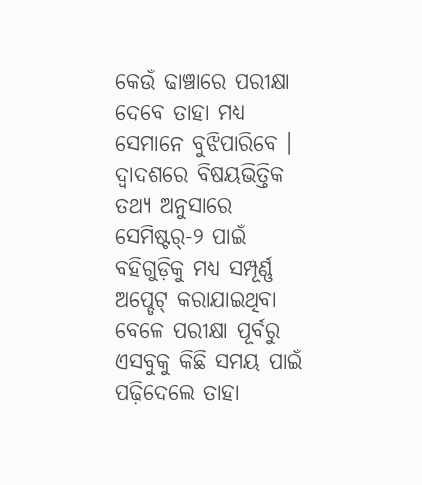କେଉଁ ଢାଞ୍ଚାରେ ପରୀକ୍ଷା ଦେବେ ତାହା ମଧ୍ୟ ସେମାନେ ବୁଝିପାରିବେ । ଦ୍ୱାଦଶରେ ବିଷୟଭିତ୍ତିକ ତଥ୍ୟ ଅନୁସାରେ ସେମିଷ୍ଟର୍-୨ ପାଇଁ ବହିଗୁଡ଼ିକୁ ମଧ୍ୟ ସମ୍ପୂର୍ଣ୍ଣ ଅପ୍ଡେଟ୍ କରାଯାଇଥିବା ବେଳେ ପରୀକ୍ଷା ପୂର୍ବରୁ ଏସବୁକୁ କିଛି ସମୟ ପାଇଁ ପଢ଼ିଦେଲେ ତାହା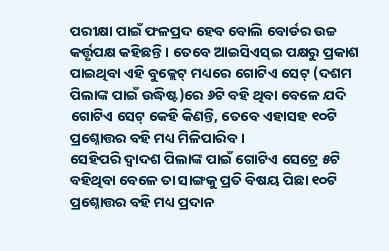ପରୀକ୍ଷା ପାଇଁ ଫଳପ୍ରଦ ହେବ ବୋଲି ବୋର୍ଡର ଉଚ୍ଚ କର୍ତ୍ତୃପକ୍ଷ କହିଛନ୍ତି । ତେବେ ଆଇସିଏସ୍ଇ ପକ୍ଷରୁ ପ୍ରକାଶ ପାଇଥିବା ଏହି ବୁକ୍ଲେଟ୍ ମଧ୍ୟରେ ଗୋଟିଏ ସେଟ୍ (ଦଶମ ପିଲାଙ୍କ ପାଇଁ ଉଦ୍ଧିଷ୍ଟ)ରେ ୬ଟି ବହି ଥିବା ବେଳେ ଯଦି ଗୋଟିଏ ସେଟ୍ କେହି କିଣନ୍ତି, ତେବେ ଏହାସହ ୧୦ଟି ପ୍ରଶ୍ନୋତ୍ତର ବହି ମଧ୍ୟ ମିଳିପାରିବ ।
ସେହିପରି ଦ୍ୱାଦଶ ପିଲାଙ୍କ ପାଇଁ ଗୋଟିଏ ସେଟ୍ରେ ୫ଟି ବହିଥିବା ବେଳେ ତା ସାଙ୍ଗକୁ ପ୍ରତି ବିଷୟ ପିଛା ୧୦ଟି ପ୍ରଶ୍ନୋତ୍ତର ବହି ମଧ୍ୟ ପ୍ରଦାନ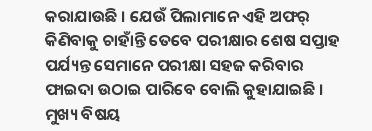କରାଯାଉଛି । ଯେଉଁ ପିଲାମାନେ ଏହି ଅଫର୍ କିଣିବାକୁ ଚାହାଁନ୍ତି ତେବେ ପରୀକ୍ଷାର ଶେଷ ସପ୍ତାହ ପର୍ଯ୍ୟନ୍ତ ସେମାନେ ପରୀକ୍ଷା ସହଜ କରିବାର ଫାଇଦା ଉଠାଇ ପାରିବେ ବୋଲି କୁହାଯାଇଛି । ମୁଖ୍ୟ ବିଷୟ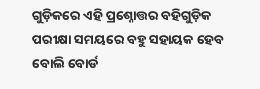ଗୁଡ଼ିକରେ ଏହି ପ୍ରଶ୍ନୋତ୍ତର ବହିଗୁଡ଼ିକ ପରୀକ୍ଷା ସମୟରେ ବହୁ ସହାୟକ ହେବ ବୋଲି ବୋର୍ଡ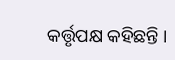କର୍ତ୍ତୃପକ୍ଷ କହିଛନ୍ତି ।